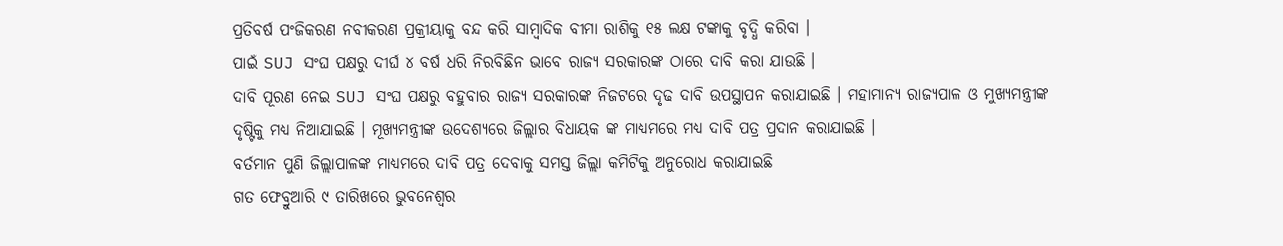ପ୍ରତିବର୍ଷ ପଂଜିକରଣ ନବୀକରଣ ପ୍ରକ୍ରୀୟାକୁ ବନ୍ଦ କରି ସାମ୍ବାଦିକ ବୀମା ରାଶିକୁ ୧୫ ଲକ୍ଷ ଟଙ୍କାକୁ ବୃଦ୍ଧି କରିବା ।
ପାଇଁ SUJ ସଂଘ ପକ୍ଷରୁ ଦୀର୍ଘ ୪ ବର୍ଷ ଧରି ନିରବିଛିନ ଭାବେ ରାଜ୍ୟ ସରକାରଙ୍କ ଠାରେ ଦାବି କରା ଯାଉଛି ।
ଦାବି ପୂରଣ ନେଇ SUJ ସଂଘ ପକ୍ଷରୁ ବହୁବାର ରାଜ୍ୟ ସରକାରଙ୍କ ନିଜଟରେ ଦୃଢ ଦାବି ଉପସ୍ଥାପନ କରାଯାଇଛି । ମହାମାନ୍ୟ ରାଜ୍ୟପାଳ ଓ ମୁଖ୍ୟମନ୍ତ୍ରୀଙ୍କ ଦୃଷ୍ଟିକୁ ମଧ୍ୟ ନିଆଯାଇଛି । ମୂଖ୍ୟମନ୍ତ୍ରୀଙ୍କ ଉଦେଶ୍ୟରେ ଜିଲ୍ଲାର ବିଧାୟକ ଙ୍କ ମାଧ୍ୟମରେ ମଧ୍ୟ ଦାବି ପତ୍ର ପ୍ରଦାନ କରାଯାଇଛି ।
ବର୍ତମାନ ପୁଣି ଜିଲ୍ଲାପାଳଙ୍କ ମାଧ୍ୟମରେ ଦାବି ପତ୍ର ଦେବାକୁ ସମସ୍ତ ଜିଲ୍ଲା କମିଟିକୁ ଅନୁରୋଧ କରାଯାଇଛି
ଗତ ଫେବ୍ରୁଆରି ୯ ତାରିଖରେ ଭୁବନେଶ୍ବର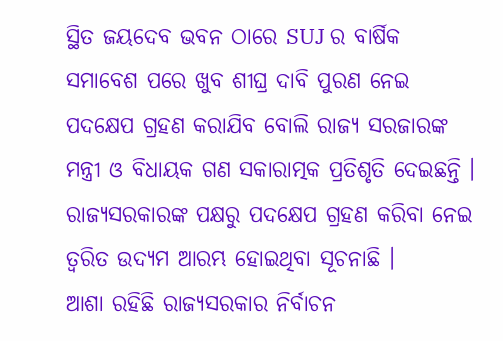ସ୍ଥିତ ଜୟଦେବ ଭବନ ଠାରେ SUJ ର ବାର୍ଷିକ ସମାବେଶ ପରେ ଖୁବ ଶୀଘ୍ର ଦାବି ପୁରଣ ନେଇ ପଦକ୍ଷେପ ଗ୍ରହଣ କରାଯିବ ବୋଲି ରାଜ୍ୟ ସରଜାରଙ୍କ ମନ୍ତ୍ରୀ ଓ ବିଧାୟକ ଗଣ ସକାରାତ୍ମକ ପ୍ରତିଶୃତି ଦେଇଛନ୍ତି ।
ରାଜ୍ୟସରକାରଙ୍କ ପକ୍ଷରୁ ପଦକ୍ଷେପ ଗ୍ରହଣ କରିବା ନେଇ ତ୍ବରିତ ଉଦ୍ୟମ ଆରମ୍ଭ ହୋଇଥିବା ସୂଚନାଛି ।
ଆଶା ରହିଛି ରାଜ୍ୟସରକାର ନିର୍ବାଚନ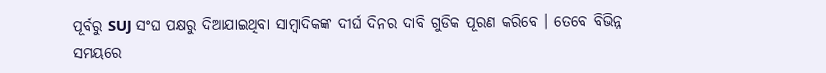ପୂର୍ବରୁ SUJ ସଂଘ ପକ୍ଷରୁ ଦିଆଯାଇଥିବା ସାମ୍ବାଦିକଙ୍କ ଦୀର୍ଘ ଦିନର ଦାବି ଗୁଡିକ ପୂରଣ କରିବେ । ତେବେ ବିଭିନ୍ନ ସମୟରେ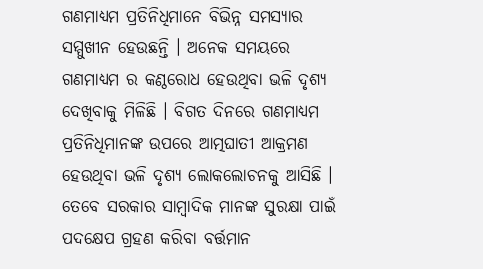ଗଣମାଧ୍ୟମ ପ୍ରତିନିଧିମାନେ ବିଭିନ୍ନ ସମସ୍ୟାର ସମ୍ମୁଖୀନ ହେଉଛନ୍ତି । ଅନେକ ସମୟରେ ଗଣମାଧ୍ୟମ ର କଣ୍ଠରୋଧ ହେଉଥିବା ଭଳି ଦୃଶ୍ୟ ଦେଖିବାକୁ ମିଳିଛି । ବିଗତ ଦିନରେ ଗଣମାଧ୍ୟମ ପ୍ରତିନିଧିମାନଙ୍କ ଉପରେ ଆତ୍ମଘାତୀ ଆକ୍ରମଣ ହେଉଥିବା ଭଳି ଦୃଶ୍ୟ ଲୋକଲୋଚନକୁ ଆସିଛି । ତେବେ ସରକାର ସାମ୍ବାଦିକ ମାନଙ୍କ ସୁରକ୍ଷା ପାଇଁ ପଦକ୍ଷେପ ଗ୍ରହଣ କରିବା ବର୍ତ୍ତମାନ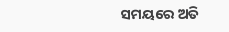ସମୟରେ ଅତି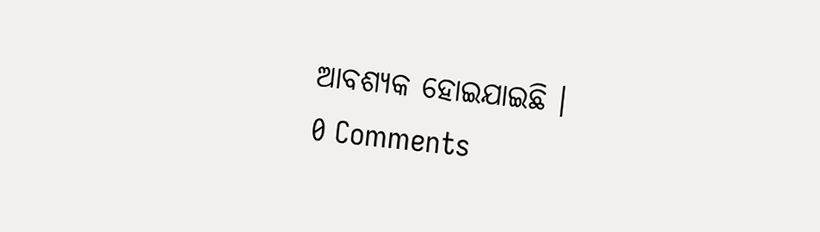ଆବଶ୍ୟକ ହୋଇଯାଇଛି ।
0 Comments